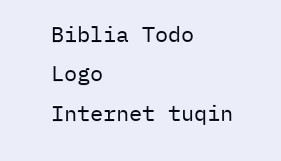Biblia Todo Logo
Internet tuqin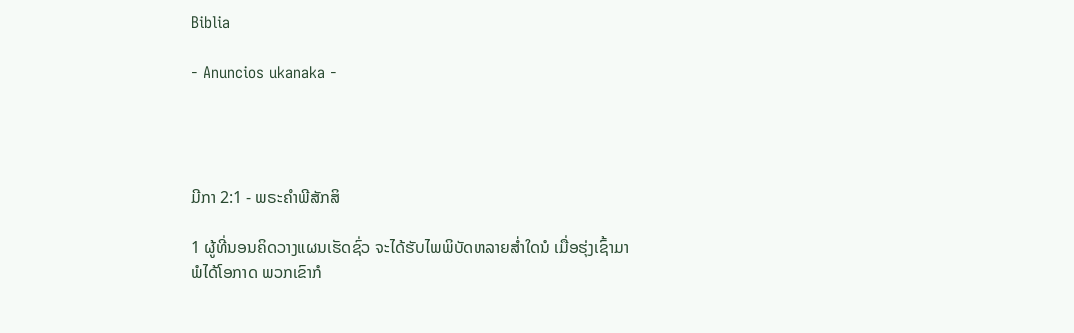Biblia

- Anuncios ukanaka -




ມີກາ 2:1 - ພຣະຄຳພີສັກສິ

1 ຜູ້ທີ່ນອນຄິດວາງແຜນເຮັດຊົ່ວ ຈະໄດ້ຮັບໄພພິບັດຫລາຍສໍ່າໃດນໍ ເມື່ອຮຸ່ງເຊົ້າມາ ພໍໄດ້ໂອກາດ ພວກເຂົາກໍ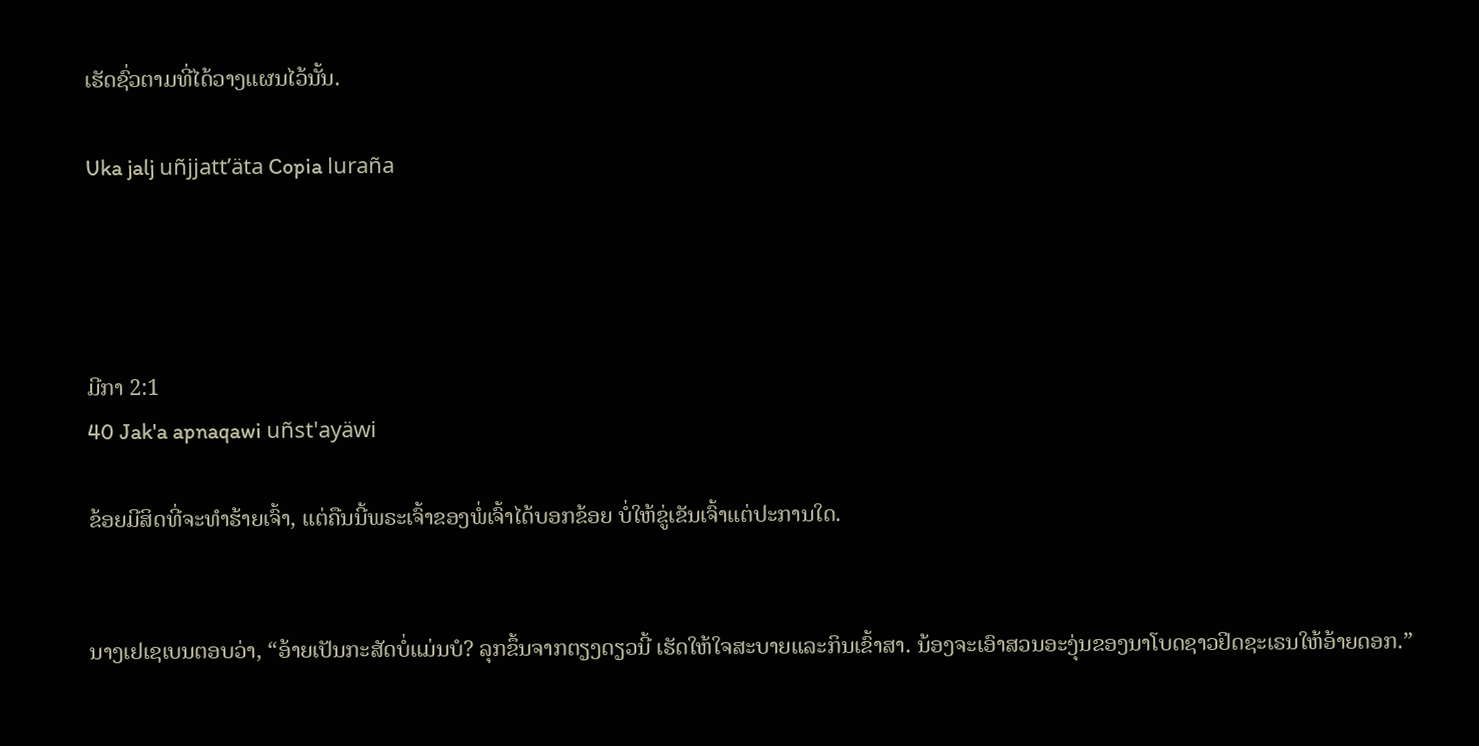ເຮັດຊົ່ວຕາມທີ່ໄດ້ວາງແຜນໄວ້ນັ້ນ.

Uka jalj uñjjattʼäta Copia luraña




ມີກາ 2:1
40 Jak'a apnaqawi uñst'ayäwi

ຂ້ອຍມີສິດທີ່ຈະທຳຮ້າຍເຈົ້າ, ແຕ່ຄືນນີ້ພຣະເຈົ້າຂອງພໍ່ເຈົ້າໄດ້ບອກຂ້ອຍ ບໍ່ໃຫ້ຂູ່ເຂັນເຈົ້າແຕ່ປະການໃດ.


ນາງເຢເຊເບນຕອບວ່າ, “ອ້າຍເປັນກະສັດບໍ່ແມ່ນບໍ? ລຸກຂຶ້ນຈາກຕຽງດຽວນີ້ ເຮັດໃຫ້ໃຈສະບາຍແລະກິນເຂົ້າສາ. ນ້ອງຈະເອົາສວນອະງຸ່ນຂອງນາໂບດຊາວຢິດຊະເຣນໃຫ້ອ້າຍດອກ.”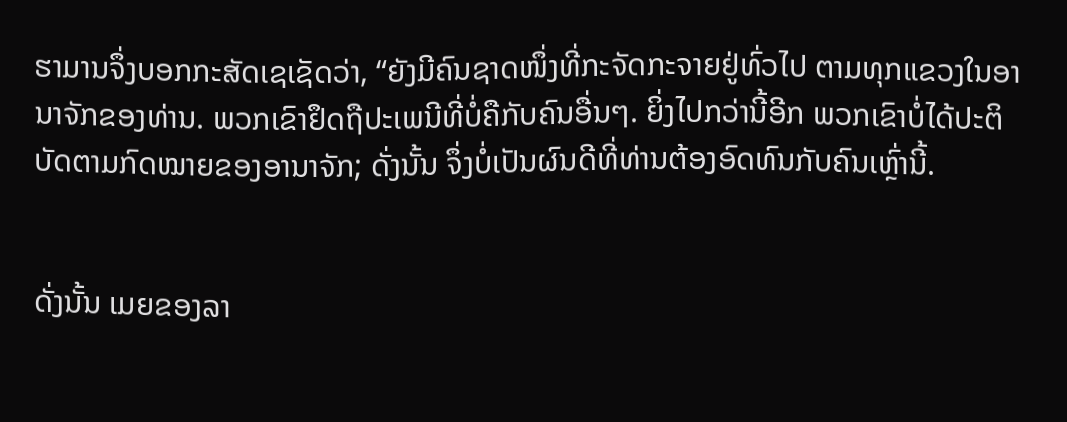ຮາມານຈຶ່ງບອກກະສັດເຊເຊັດວ່າ, “ຍັງມີຄົນຊາດໜຶ່ງທີ່ກະຈັດກະຈາຍຢູ່ທົ່ວໄປ ຕາມທຸກແຂວງໃນອານາຈັກຂອງທ່ານ. ພວກເຂົາຢຶດຖືປະເພນີທີ່ບໍ່ຄືກັບຄົນອື່ນໆ. ຍິ່ງໄປກວ່ານີ້ອີກ ພວກເຂົາບໍ່ໄດ້ປະຕິບັດຕາມກົດໝາຍຂອງອານາຈັກ; ດັ່ງນັ້ນ ຈຶ່ງບໍ່ເປັນຜົນດີທີ່ທ່ານຕ້ອງອົດທົນກັບຄົນເຫຼົ່ານີ້.


ດັ່ງນັ້ນ ເມຍຂອງລາ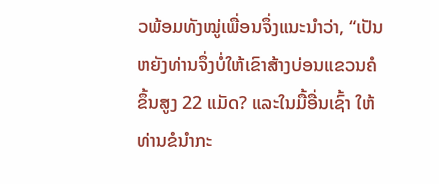ວພ້ອມທັງໝູ່ເພື່ອນຈຶ່ງແນະນຳວ່າ, “ເປັນຫຍັງທ່ານຈຶ່ງບໍ່ໃຫ້ເຂົາສ້າງບ່ອນແຂວນຄໍຂຶ້ນສູງ 22 ແມັດ? ແລະໃນມື້ອື່ນເຊົ້າ ໃຫ້ທ່ານຂໍນຳກະ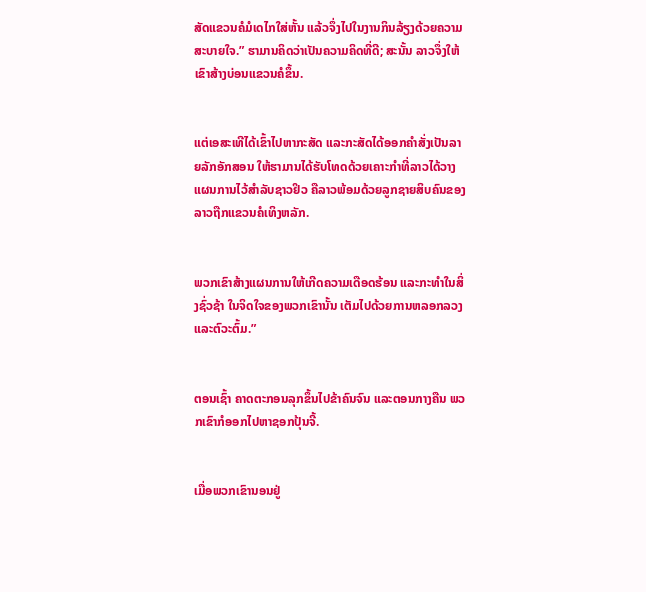ສັດແຂວນຄໍມໍເດໄກໃສ່ຫັ້ນ ແລ້ວຈຶ່ງໄປໃນງານກິນລ້ຽງດ້ວຍຄວາມສະບາຍໃຈ.” ຮາມານຄິດວ່າເປັນຄວາມຄິດທີ່ດີ; ສະນັ້ນ ລາວຈຶ່ງໃຫ້ເຂົາສ້າງບ່ອນແຂວນຄໍຂຶ້ນ.


ແຕ່ເອສະເທີໄດ້ເຂົ້າໄປຫາກະສັດ ແລະກະສັດໄດ້ອອກຄຳສັ່ງເປັນລາຍລັກອັກສອນ ໃຫ້ຮາມານໄດ້ຮັບໂທດດ້ວຍເຄາະກຳທີ່ລາວໄດ້ວາງແຜນການໄວ້ສຳລັບຊາວຢິວ ຄືລາວພ້ອມດ້ວຍລູກຊາຍສິບຄົນຂອງລາວຖືກແຂວນຄໍເທິງຫລັກ.


ພວກເຂົາສ້າງແຜນການໃຫ້ເກີດຄວາມເດືອດຮ້ອນ ແລະກະທຳໃນສິ່ງຊົ່ວຊ້າ ໃນຈິດໃຈຂອງພວກເຂົານັ້ນ ເຕັມໄປດ້ວຍການຫລອກລວງແລະຕົວະຕົ້ມ.”


ຕອນເຊົ້າ ຄາດຕະກອນລຸກຂຶ້ນໄປຂ້າຄົນຈົນ ແລະຕອນກາງຄືນ ພວກເຂົາກໍອອກໄປຫາຊອກປຸ້ນຈີ້.


ເມື່ອພວກເຂົານອນຢູ່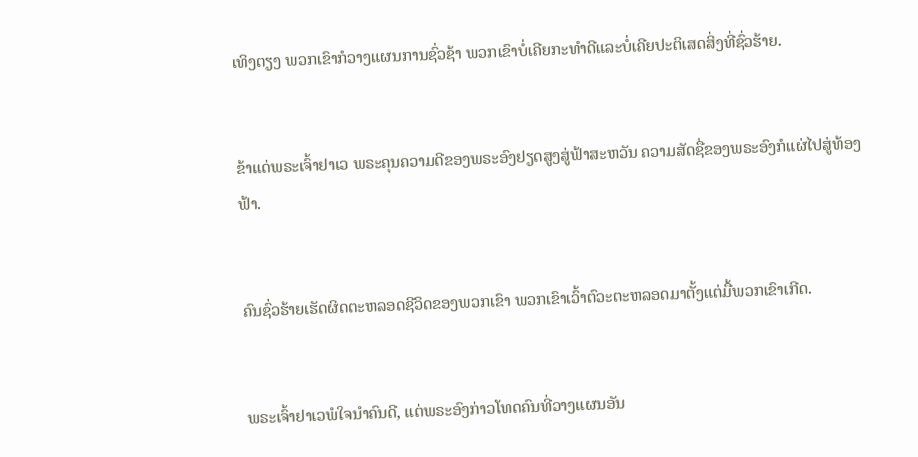ເທິງຕຽງ ພວກເຂົາກໍວາງແຜນການຊົ່ວຊ້າ ພວກເຂົາບໍ່ເຄີຍກະທຳດີແລະບໍ່ເຄີຍປະຕິເສດສິ່ງທີ່ຊົ່ວຮ້າຍ.


ຂ້າແດ່ພຣະເຈົ້າຢາເວ ພຣະຄຸນຄວາມດີຂອງພຣະອົງຢຽດສູງສູ່ຟ້າສະຫວັນ ຄວາມສັດຊື່ຂອງພຣະອົງກໍແຜ່ໄປສູ່ທ້ອງຟ້າ.


ຄົນຊົ່ວຮ້າຍເຮັດຜິດຕະຫລອດຊີວິດຂອງພວກເຂົາ ພວກເຂົາເວົ້າຕົວະຕະຫລອດມາຕັ້ງແຕ່ມື້ພວກເຂົາເກີດ.


ພຣະເຈົ້າຢາເວພໍໃຈນຳຄົນດີ, ແຕ່ພຣະອົງກ່າວໂທດຄົນທີ່ວາງແຜນອັນ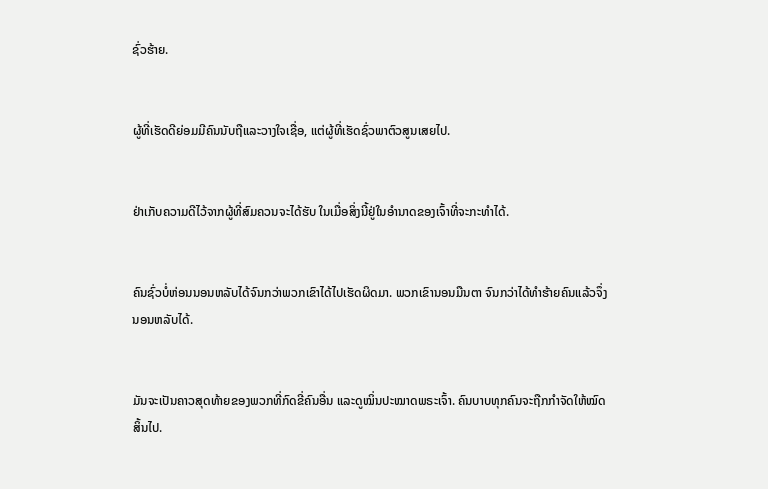ຊົ່ວຮ້າຍ.


ຜູ້ທີ່ເຮັດດີຍ່ອມມີຄົນນັບຖືແລະວາງໃຈເຊື່ອ, ແຕ່ຜູ້ທີ່ເຮັດຊົ່ວພາຕົວສູນເສຍໄປ.


ຢ່າເກັບຄວາມດີໄວ້ຈາກຜູ້ທີ່ສົມຄວນຈະໄດ້ຮັບ ໃນເມື່ອສິ່ງນີ້ຢູ່ໃນອຳນາດຂອງເຈົ້າທີ່ຈະກະທຳໄດ້.


ຄົນຊົ່ວບໍ່ຫ່ອນນອນຫລັບໄດ້ຈົນກວ່າພວກເຂົາໄດ້ໄປເຮັດຜິດມາ. ພວກເຂົານອນມືນຕາ ຈົນກວ່າໄດ້ທຳຮ້າຍຄົນແລ້ວຈຶ່ງນອນຫລັບໄດ້.


ມັນຈະເປັນຄາວສຸດທ້າຍຂອງພວກທີ່ກົດຂີ່ຄົນອື່ນ ແລະດູໝິ່ນປະໝາດພຣະເຈົ້າ. ຄົນບາບທຸກຄົນຈະຖືກກຳຈັດໃຫ້ໝົດສິ້ນໄປ.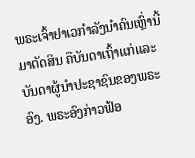ພຣະເຈົ້າຢາເວກຳລັງນຳຄົນເຫຼົ່ານີ້ມາຕັດສິນ ຄືບັນດາເຖົ້າແກ່ແລະບັນດາຜູ້ນຳປະຊາຊົນຂອງພຣະອົງ. ພຣະອົງກ່າວຟ້ອ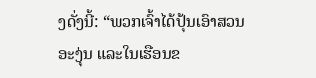ງດັ່ງນີ້: “ພວກເຈົ້າໄດ້ປຸ້ນເອົາສວນອະງຸ່ນ ແລະໃນເຮືອນຂ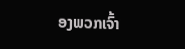ອງພວກເຈົ້າ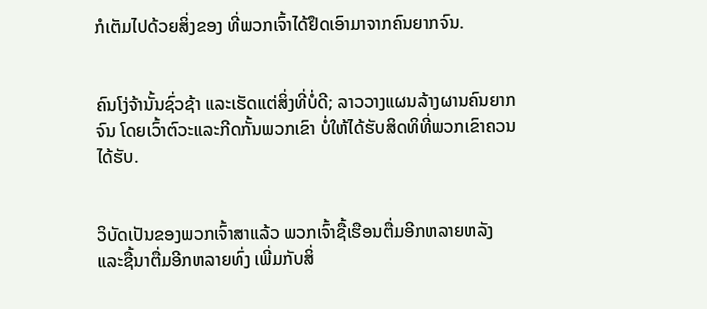ກໍເຕັມໄປດ້ວຍສິ່ງຂອງ ທີ່ພວກເຈົ້າໄດ້ຢຶດເອົາມາຈາກຄົນຍາກຈົນ.


ຄົນໂງ່ຈ້ານັ້ນຊົ່ວຊ້າ ແລະເຮັດແຕ່ສິ່ງທີ່ບໍ່ດີ; ລາວວາງແຜນລ້າງຜານຄົນຍາກຈົນ ໂດຍເວົ້າຕົວະແລະກີດກັ້ນພວກເຂົາ ບໍ່ໃຫ້ໄດ້ຮັບສິດທິທີ່ພວກເຂົາຄວນໄດ້ຮັບ.


ວິບັດເປັນຂອງພວກເຈົ້າສາແລ້ວ ພວກເຈົ້າຊື້ເຮືອນຕື່ມອີກຫລາຍຫລັງ ແລະຊື້ນາຕື່ມອີກຫລາຍທົ່ງ ເພີ່ມກັບສິ່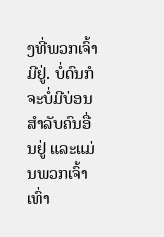ງທີ່ພວກເຈົ້າມີຢູ່. ບໍ່ດົນກໍຈະບໍ່ມີບ່ອນສຳລັບຄົນອື່ນຢູ່ ແລະແມ່ນພວກເຈົ້າເທົ່າ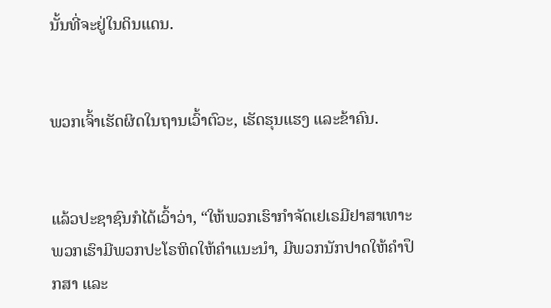ນັ້ນທີ່ຈະຢູ່ໃນດິນແດນ.


ພວກເຈົ້າເຮັດຜິດໃນຖານເວົ້າຕົວະ, ເຮັດຮຸນແຮງ ແລະຂ້າຄົນ.


ແລ້ວປະຊາຊົນກໍໄດ້ເວົ້າວ່າ, “ໃຫ້ພວກເຮົາກຳຈັດເຢເຣມີຢາສາເທາະ ພວກເຮົາມີພວກປະໂຣຫິດໃຫ້ຄຳແນະນຳ, ມີພວກນັກປາດໃຫ້ຄຳປຶກສາ ແລະ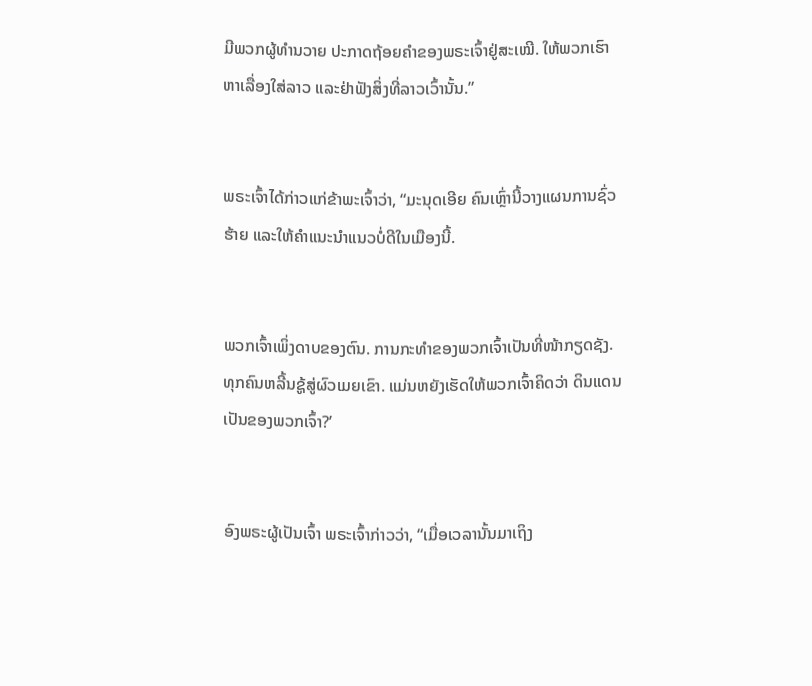ມີພວກຜູ້ທຳນວາຍ ປະກາດຖ້ອຍຄຳຂອງພຣະເຈົ້າຢູ່ສະເໝີ. ໃຫ້ພວກເຮົາຫາເລື່ອງໃສ່ລາວ ແລະຢ່າຟັງສິ່ງທີ່ລາວເວົ້ານັ້ນ.”


ພຣະເຈົ້າໄດ້ກ່າວແກ່ຂ້າພະເຈົ້າວ່າ, “ມະນຸດເອີຍ ຄົນເຫຼົ່ານີ້ວາງແຜນການຊົ່ວຮ້າຍ ແລະໃຫ້ຄຳແນະນຳແນວບໍ່ດີໃນເມືອງນີ້.


ພວກເຈົ້າເພິ່ງດາບຂອງຕົນ. ການກະທຳຂອງພວກເຈົ້າເປັນທີ່ໜ້າກຽດຊັງ. ທຸກຄົນຫລີ້ນຊູ້ສູ່ຜົວເມຍເຂົາ. ແມ່ນຫຍັງເຮັດໃຫ້ພວກເຈົ້າຄິດວ່າ ດິນແດນເປັນຂອງພວກເຈົ້າ?’


ອົງພຣະຜູ້ເປັນເຈົ້າ ພຣະເຈົ້າກ່າວວ່າ, “ເມື່ອເວລານັ້ນມາເຖິງ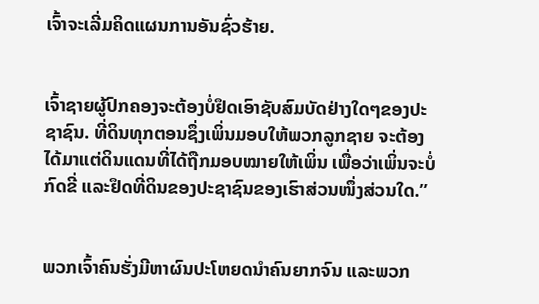ເຈົ້າຈະເລີ່ມຄິດແຜນການອັນຊົ່ວຮ້າຍ.


ເຈົ້າຊາຍຜູ້ປົກຄອງຈະຕ້ອງບໍ່ຢຶດເອົາຊັບສົມບັດຢ່າງໃດໆຂອງປະຊາຊົນ. ທີ່ດິນທຸກຕອນຊຶ່ງເພິ່ນມອບໃຫ້ພວກລູກຊາຍ ຈະຕ້ອງໄດ້ມາແຕ່ດິນແດນທີ່ໄດ້ຖືກມອບໝາຍໃຫ້ເພິ່ນ ເພື່ອວ່າເພິ່ນຈະບໍ່ກົດຂີ່ ແລະຢຶດທີ່ດິນຂອງປະຊາຊົນຂອງເຮົາສ່ວນໜຶ່ງສ່ວນໃດ.”


ພວກເຈົ້າຄົນຮັ່ງມີຫາຜົນປະໂຫຍດນຳຄົນຍາກຈົນ ແລະພວກ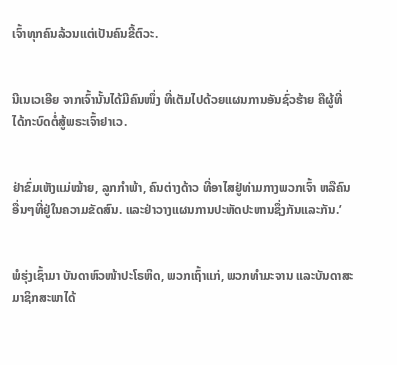ເຈົ້າທຸກຄົນລ້ວນແຕ່ເປັນຄົນຂີ້ຕົວະ.


ນີເນເວເອີຍ ຈາກເຈົ້ານັ້ນໄດ້ມີຄົນໜຶ່ງ ທີ່ເຕັມໄປດ້ວຍແຜນການອັນຊົ່ວຮ້າຍ ຄືຜູ້ທີ່ໄດ້ກະບົດຕໍ່ສູ້ພຣະເຈົ້າຢາເວ.


ຢ່າຂົ່ມເຫັງແມ່ໝ້າຍ, ລູກກຳພ້າ, ຄົນຕ່າງດ້າວ ທີ່ອາໄສຢູ່ທ່າມກາງພວກເຈົ້າ ຫລືຄົນອື່ນໆທີ່ຢູ່ໃນຄວາມຂັດສົນ. ແລະຢ່າວາງແຜນການປະຫັດປະຫານຊຶ່ງກັນແລະກັນ.’


ພໍຮຸ່ງເຊົ້າມາ ບັນດາຫົວໜ້າປະໂຣຫິດ, ພວກເຖົ້າແກ່, ພວກທຳມະຈານ ແລະບັນດາສະມາຊິກສະພາໄດ້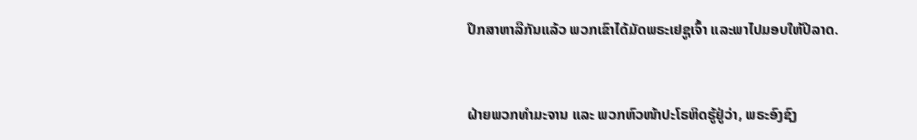ປຶກສາຫາລືກັນແລ້ວ ພວກເຂົາໄດ້ມັດພຣະເຢຊູເຈົ້າ ແລະພາໄປມອບໃຫ້ປີລາດ.


ຝ່າຍພວກທຳມະຈານ ແລະ ພວກຫົວໜ້າປະໂຣຫິດຮູ້ຢູ່ວ່າ, ພຣະອົງຊົງ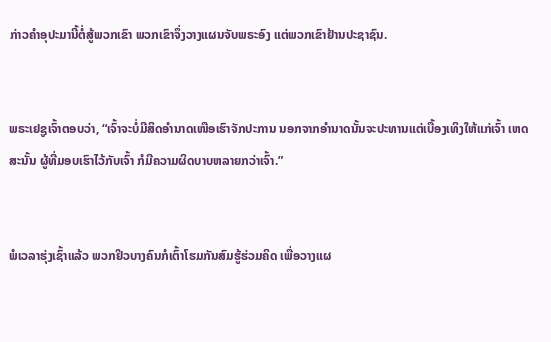ກ່າວຄຳອຸປະມານີ້ຕໍ່ສູ້ພວກເຂົາ ພວກເຂົາຈຶ່ງວາງແຜນຈັບພຣະອົງ ແຕ່ພວກເຂົາຢ້ານປະຊາຊົນ.


ພຣະເຢຊູເຈົ້າຕອບວ່າ, “ເຈົ້າຈະບໍ່ມີສິດອຳນາດເໜືອເຮົາຈັກປະການ ນອກຈາກອຳນາດນັ້ນຈະປະທານແຕ່ເບື້ອງເທິງໃຫ້ແກ່ເຈົ້າ ເຫດສະນັ້ນ ຜູ້ທີ່ມອບເຮົາໄວ້ກັບເຈົ້າ ກໍມີຄວາມຜິດບາບຫລາຍກວ່າເຈົ້າ.”


ພໍເວລາຮຸ່ງເຊົ້າແລ້ວ ພວກຢິວບາງຄົນກໍເຕົ້າໂຮມກັນສົມຮູ້ຮ່ວມຄິດ ເພື່ອວາງແຜ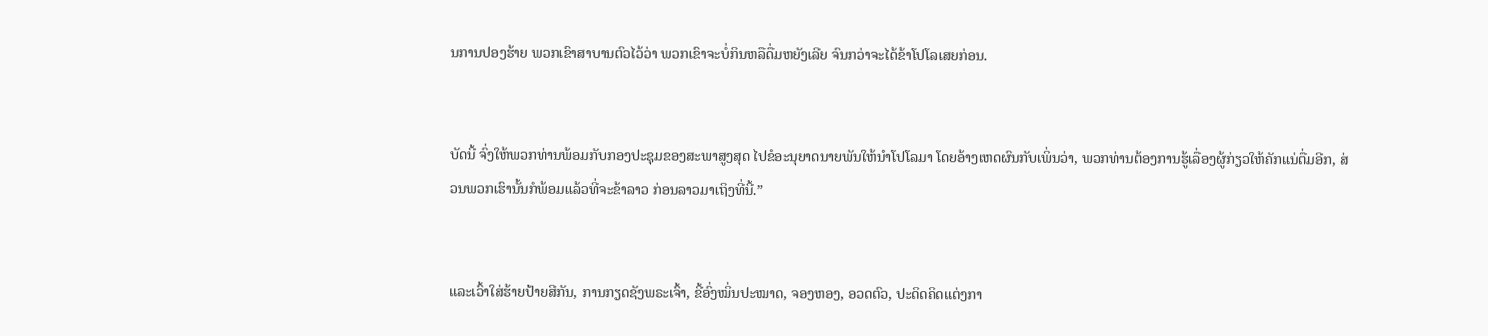ນການປອງຮ້າຍ ພວກເຂົາສາບານຕົວໄວ້ວ່າ ພວກເຂົາຈະບໍ່ກິນຫລືດື່ມຫຍັງເລີຍ ຈົນກວ່າຈະໄດ້ຂ້າໂປໂລເສຍກ່ອນ.


ບັດນີ້ ຈົ່ງໃຫ້ພວກທ່ານພ້ອມກັບກອງປະຊຸມຂອງສະພາສູງສຸດ ໄປຂໍອະນຸຍາດນາຍພັນໃຫ້ນຳໂປໂລມາ ໂດຍອ້າງເຫດຜົນກັບເພິ່ນວ່າ, ພວກທ່ານຕ້ອງການຮູ້ເລື່ອງຜູ້ກ່ຽວໃຫ້ຄັກແນ່ຕື່ມອີກ, ສ່ວນພວກເຮົານັ້ນກໍພ້ອມແລ້ວທີ່ຈະຂ້າລາວ ກ່ອນລາວມາເຖິງທີ່ນີ້.”


ແລະເວົ້າໃສ່ຮ້າຍປ້າຍສີກັນ, ການກຽດຊັງພຣະເຈົ້າ, ຂີ້ອົ່ງໝິ່ນປະໝາດ, ຈອງຫອງ, ອວດຕົວ, ປະດິດຄິດແຕ່ງກາ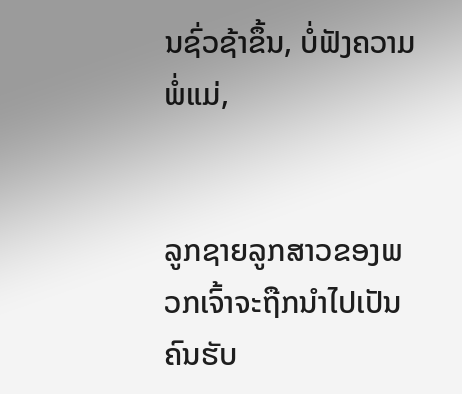ນຊົ່ວຊ້າຂຶ້ນ, ບໍ່ຟັງຄວາມພໍ່ແມ່,


ລູກຊາຍລູກສາວຂອງພວກເຈົ້າຈະຖືກນຳໄປເປັນຄົນຮັບ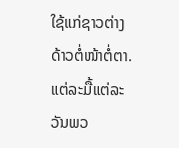ໃຊ້ແກ່ຊາວຕ່າງດ້າວຕໍ່ໜ້າຕໍ່ຕາ. ແຕ່ລະມື້ແຕ່ລະວັນພວ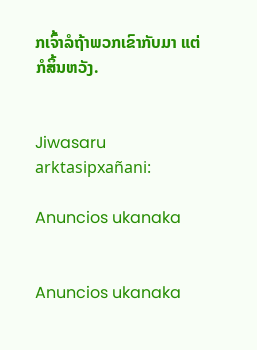ກເຈົ້າລໍຖ້າພວກເຂົາກັບມາ ແຕ່ກໍສິ້ນຫວັງ.


Jiwasaru arktasipxañani:

Anuncios ukanaka


Anuncios ukanaka